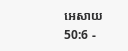អេសាយ 50:6 -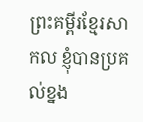ព្រះគម្ពីរខ្មែរសាកល ខ្ញុំបានប្រគល់ខ្នង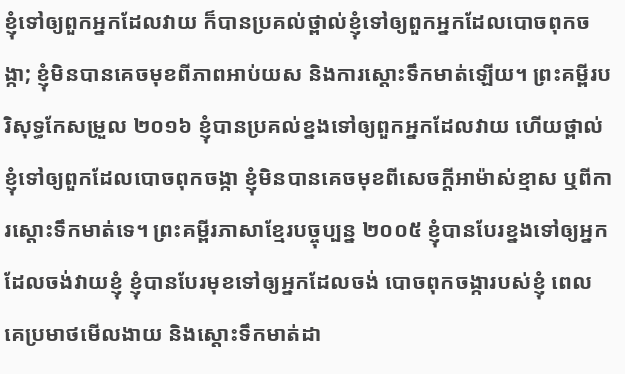ខ្ញុំទៅឲ្យពួកអ្នកដែលវាយ ក៏បានប្រគល់ថ្ពាល់ខ្ញុំទៅឲ្យពួកអ្នកដែលបោចពុកចង្កា; ខ្ញុំមិនបានគេចមុខពីភាពអាប់យស និងការស្ដោះទឹកមាត់ឡើយ។ ព្រះគម្ពីរបរិសុទ្ធកែសម្រួល ២០១៦ ខ្ញុំបានប្រគល់ខ្នងទៅឲ្យពួកអ្នកដែលវាយ ហើយថ្ពាល់ខ្ញុំទៅឲ្យពួកដែលបោចពុកចង្កា ខ្ញុំមិនបានគេចមុខពីសេចក្ដីអាម៉ាស់ខ្មាស ឬពីការស្តោះទឹកមាត់ទេ។ ព្រះគម្ពីរភាសាខ្មែរបច្ចុប្បន្ន ២០០៥ ខ្ញុំបានបែរខ្នងទៅឲ្យអ្នកដែលចង់វាយខ្ញុំ ខ្ញុំបានបែរមុខទៅឲ្យអ្នកដែលចង់ បោចពុកចង្ការបស់ខ្ញុំ ពេលគេប្រមាថមើលងាយ និងស្ដោះទឹកមាត់ដា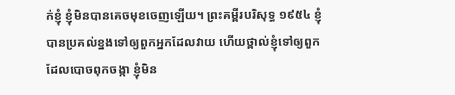ក់ខ្ញុំ ខ្ញុំមិនបានគេចមុខចេញឡើយ។ ព្រះគម្ពីរបរិសុទ្ធ ១៩៥៤ ខ្ញុំបានប្រគល់ខ្នងទៅឲ្យពួកអ្នកដែលវាយ ហើយថ្ពាល់ខ្ញុំទៅឲ្យពួកដែលបោចពុកចង្កា ខ្ញុំមិន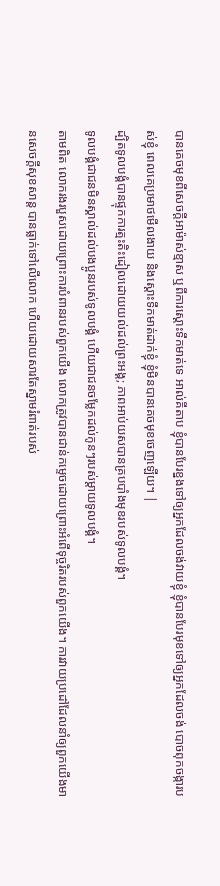បានគេចមុខពីសេចក្ដីអាម៉ាស់ខ្មាស ឬពីការស្តោះទឹកមាត់ទេ អាល់គីតាប ខ្ញុំបានបែរខ្នងទៅឲ្យអ្នកដែលចង់វាយខ្ញុំ ខ្ញុំបានបែរមុខទៅឲ្យអ្នកដែលចង់ បោចពុកចង្ការបស់ខ្ញុំ ពេលគេប្រមាថមើលងាយ និងស្ដោះទឹកមាត់ដាក់ខ្ញុំ ខ្ញុំមិនបានគេចមុខចេញឡើយ។ |
ដ្បិតទូលបង្គំបានផ្ទុកការត្មះតិះដៀលដោយយល់ដល់ព្រះអង្គ; ភាពអាប់យសបានគ្របបាំងមុខរបស់ទូលបង្គំ។
ទូលបង្គំជាជនមិនស្គាល់ដល់បងប្អូនរបស់ទូលបង្គំ ហើយជាជនចម្លែកដល់កូនៗរបស់ម្ដាយទូលបង្គំ។
តាមពិត លោករងរបួសដោយព្រោះការបំពានរបស់ពួកយើង លោកត្រូវបានជាន់កម្ទេចដោយព្រោះអំពើទុច្ចរិតរបស់ពួកយើង។ ការវាយប្រដៅដែលនាំឲ្យពួកយើងមានសេចក្ដីសុខសាន្ត បានធ្លាក់ទៅលើលោក ហើយដោយសារតែស្នាមរំពាត់របស់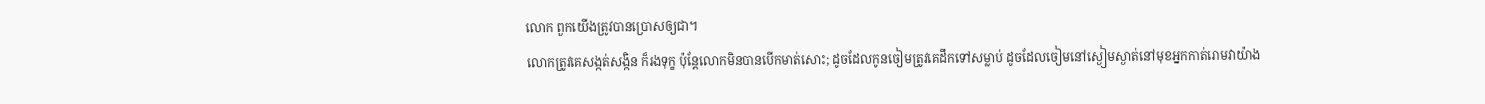លោក ពួកយើងត្រូវបានប្រោសឲ្យជា។
លោកត្រូវគេសង្កត់សង្កិន ក៏រងទុក្ខ ប៉ុន្តែលោកមិនបានបើកមាត់សោះ; ដូចដែលកូនចៀមត្រូវគេដឹកទៅសម្លាប់ ដូចដែលចៀមនៅស្ងៀមស្ងាត់នៅមុខអ្នកកាត់រោមវាយ៉ាង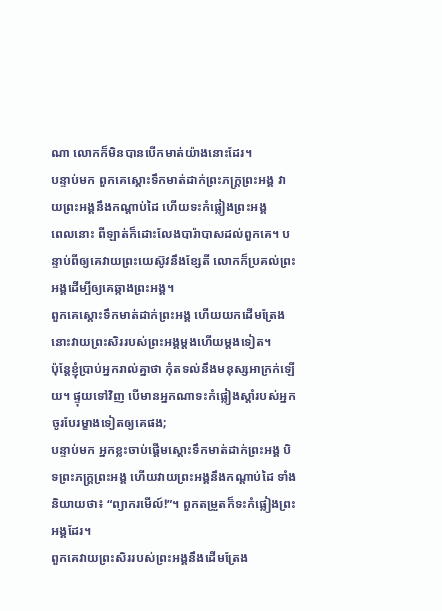ណា លោកក៏មិនបានបើកមាត់យ៉ាងនោះដែរ។
បន្ទាប់មក ពួកគេស្ដោះទឹកមាត់ដាក់ព្រះភក្ត្រព្រះអង្គ វាយព្រះអង្គនឹងកណ្ដាប់ដៃ ហើយទះកំផ្លៀងព្រះអង្គ
ពេលនោះ ពីឡាត់ក៏ដោះលែងបារ៉ាបាសដល់ពួកគេ។ បន្ទាប់ពីឲ្យគេវាយព្រះយេស៊ូវនឹងខ្សែតី លោកក៏ប្រគល់ព្រះអង្គដើម្បីឲ្យគេឆ្កាងព្រះអង្គ។
ពួកគេស្ដោះទឹកមាត់ដាក់ព្រះអង្គ ហើយយកដើមត្រែងនោះវាយព្រះសិររបស់ព្រះអង្គម្ដងហើយម្ដងទៀត។
ប៉ុន្តែខ្ញុំប្រាប់អ្នករាល់គ្នាថា កុំតទល់នឹងមនុស្សអាក្រក់ឡើយ។ ផ្ទុយទៅវិញ បើមានអ្នកណាទះកំផ្លៀងស្ដាំរបស់អ្នក ចូរបែរម្ខាងទៀតឲ្យគេផង;
បន្ទាប់មក អ្នកខ្លះចាប់ផ្ដើមស្ដោះទឹកមាត់ដាក់ព្រះអង្គ បិទព្រះភក្ត្រព្រះអង្គ ហើយវាយព្រះអង្គនឹងកណ្ដាប់ដៃ ទាំងនិយាយថា៖ “ព្យាករមើល៍!”។ ពួកតម្រួតក៏ទះកំផ្លៀងព្រះអង្គដែរ។
ពួកគេវាយព្រះសិររបស់ព្រះអង្គនឹងដើមត្រែង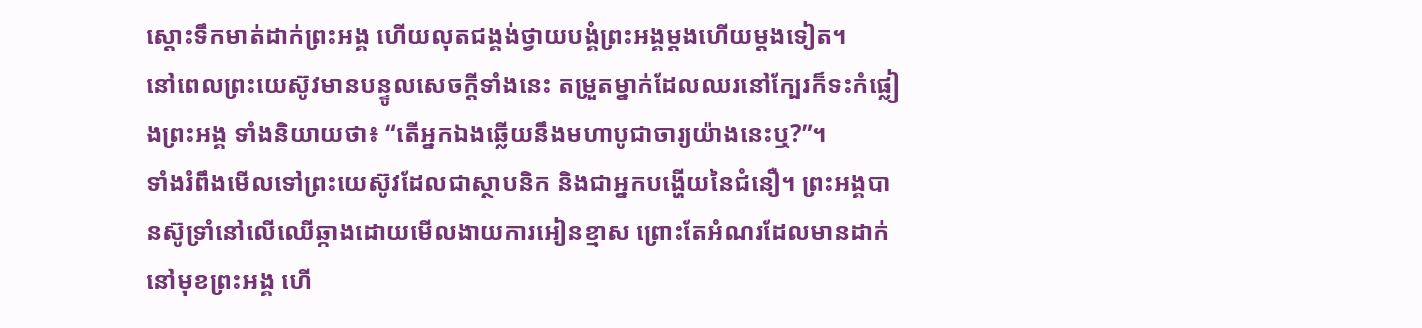ស្ដោះទឹកមាត់ដាក់ព្រះអង្គ ហើយលុតជង្គង់ថ្វាយបង្គំព្រះអង្គម្ដងហើយម្ដងទៀត។
នៅពេលព្រះយេស៊ូវមានបន្ទូលសេចក្ដីទាំងនេះ តម្រួតម្នាក់ដែលឈរនៅក្បែរក៏ទះកំផ្លៀងព្រះអង្គ ទាំងនិយាយថា៖ “តើអ្នកឯងឆ្លើយនឹងមហាបូជាចារ្យយ៉ាងនេះឬ?”។
ទាំងរំពឹងមើលទៅព្រះយេស៊ូវដែលជាស្ថាបនិក និងជាអ្នកបង្ហើយនៃជំនឿ។ ព្រះអង្គបានស៊ូទ្រាំនៅលើឈើឆ្កាងដោយមើលងាយការអៀនខ្មាស ព្រោះតែអំណរដែលមានដាក់នៅមុខព្រះអង្គ ហើ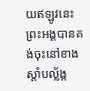យឥឡូវនេះ ព្រះអង្គបានគង់ចុះនៅខាងស្ដាំបល្ល័ង្ក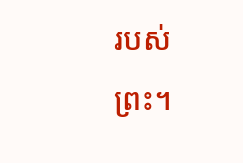របស់ព្រះ។